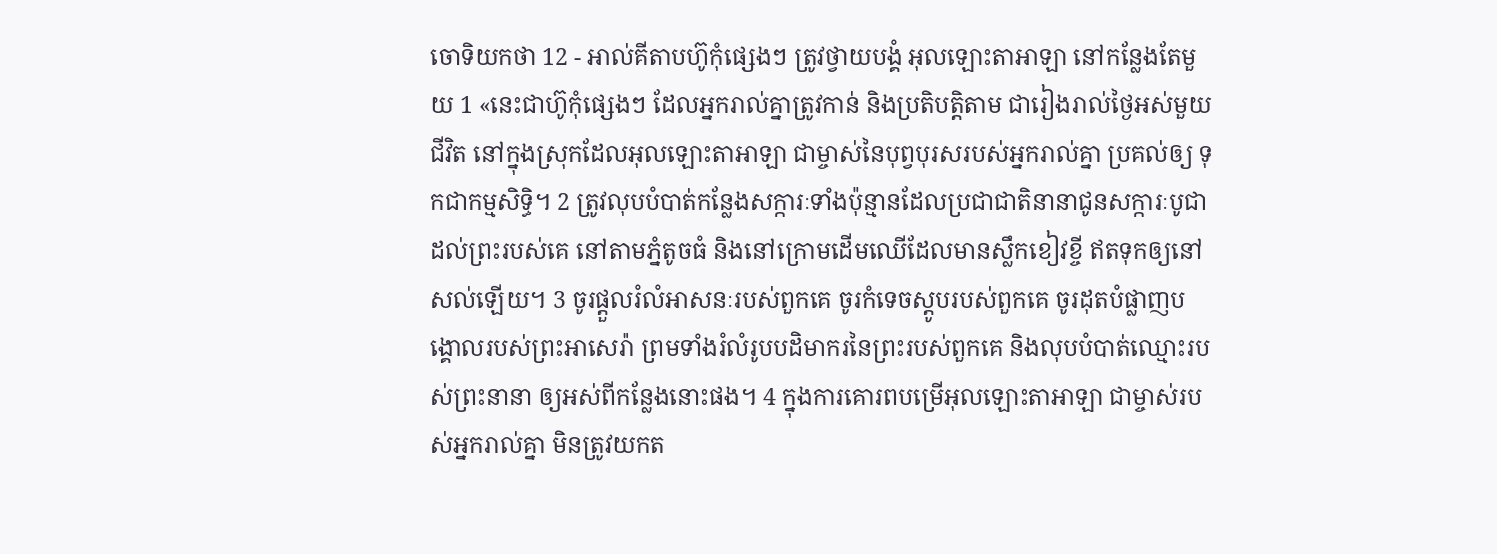ចោទិយកថា 12 - អាល់គីតាបហ៊ូកុំផ្សេងៗ ត្រូវថ្វាយបង្គំ អុលឡោះតាអាឡា នៅកន្លែងតែមួយ 1 «នេះជាហ៊ូកុំផ្សេងៗ ដែលអ្នករាល់គ្នាត្រូវកាន់ និងប្រតិបត្តិតាម ជារៀងរាល់ថ្ងៃអស់មួយជីវិត នៅក្នុងស្រុកដែលអុលឡោះតាអាឡា ជាម្ចាស់នៃបុព្វបុរសរបស់អ្នករាល់គ្នា ប្រគល់ឲ្យ ទុកជាកម្មសិទ្ធិ។ 2 ត្រូវលុបបំបាត់កន្លែងសក្ការៈទាំងប៉ុន្មានដែលប្រជាជាតិនានាជូនសក្ការៈបូជាដល់ព្រះរបស់គេ នៅតាមភ្នំតូចធំ និងនៅក្រោមដើមឈើដែលមានស្លឹកខៀវខ្ចី ឥតទុកឲ្យនៅសល់ឡើយ។ 3 ចូរផ្តួលរំលំអាសនៈរបស់ពួកគេ ចូរកំទេចស្តូបរបស់ពួកគេ ចូរដុតបំផ្លាញបង្គោលរបស់ព្រះអាសេរ៉ា ព្រមទាំងរំលំរូបបដិមាករនៃព្រះរបស់ពួកគេ និងលុបបំបាត់ឈ្មោះរបស់ព្រះនានា ឲ្យអស់ពីកន្លែងនោះផង។ 4 ក្នុងការគោរពបម្រើអុលឡោះតាអាឡា ជាម្ចាស់របស់អ្នករាល់គ្នា មិនត្រូវយកត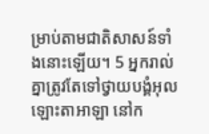ម្រាប់តាមជាតិសាសន៍ទាំងនោះឡើយ។ 5 អ្នករាល់គ្នាត្រូវតែទៅថ្វាយបង្គំអុលឡោះតាអាឡា នៅក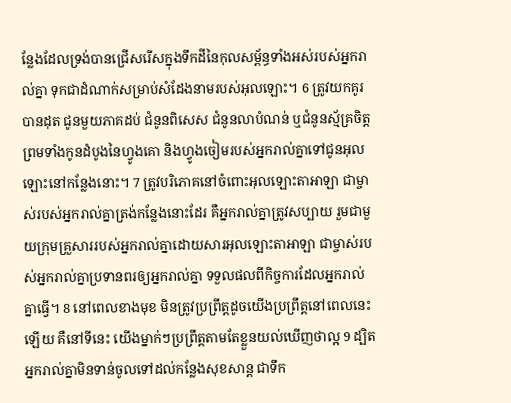ន្លែងដែលទ្រង់បានជ្រើសរើសក្នុងទឹកដីនៃកុលសម្ព័ន្ធទាំងអស់របស់អ្នករាល់គ្នា ទុកជាដំណាក់សម្រាប់សំដែងនាមរបស់អុលឡោះ។ 6 ត្រូវយកគូរបានដុត ជូនមួយភាគដប់ ជំនូនពិសេស ជំនូនលាបំណន់ ឬជំនូនស្ម័គ្រចិត្ត ព្រមទាំងកូនដំបូងនៃហ្វូងគោ និងហ្វូងចៀមរបស់អ្នករាល់គ្នាទៅជូនអុលឡោះនៅកន្លែងនោះ។ 7 ត្រូវបរិភោគនៅចំពោះអុលឡោះតាអាឡា ជាម្ចាស់របស់អ្នករាល់គ្នាត្រង់កន្លែងនោះដែរ គឺអ្នករាល់គ្នាត្រូវសប្បាយ រួមជាមួយក្រុមគ្រួសាររបស់អ្នករាល់គ្នាដោយសារអុលឡោះតាអាឡា ជាម្ចាស់របស់អ្នករាល់គ្នាប្រទានពរឲ្យអ្នករាល់គ្នា ទទួលផលពីកិច្ចការដែលអ្នករាល់គ្នាធ្វើ។ 8 នៅពេលខាងមុខ មិនត្រូវប្រព្រឹត្តដូចយើងប្រព្រឹត្តនៅពេលនេះឡើយ គឺនៅទីនេះ យើងម្នាក់ៗប្រព្រឹត្តតាមតែខ្លួនយល់ឃើញថាល្អ 9 ដ្បិតអ្នករាល់គ្នាមិនទាន់ចូលទៅដល់កន្លែងសុខសាន្ត ជាទឹក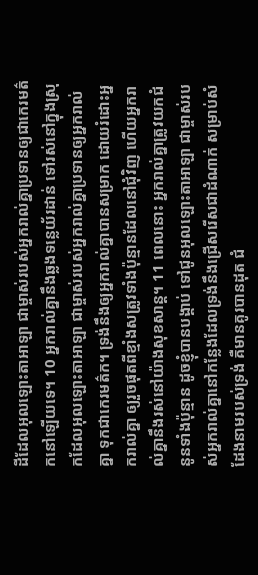ដីដែលអុលឡោះតាអាឡា ជាម្ចាស់របស់អ្នករាល់គ្នាប្រទានឲ្យជាកេរមត៌កនៅឡើយទេ។ 10 អ្នករាល់គ្នានឹងឆ្លងទន្លេយ័រដាន់ ទៅរស់នៅក្នុងស្រុកដែលអុលឡោះតាអាឡា ជាម្ចាស់របស់អ្នករាល់គ្នាប្រទានឲ្យអ្នករាល់គ្នា ទុកជាកេរមត៌ក។ ទ្រង់នឹងឲ្យអ្នករាល់គ្នាបានសម្រាក ដោយរំដោះអ្នករាល់គ្នា ឲ្យរួចផុតពីខ្មាំងសត្រូវទាំងប៉ុន្មានដែលនៅជុំវិញ ហើយអ្នករាល់គ្នានឹងរស់នៅយ៉ាងសុខសាន្ត។ 11 ពេលនោះ អ្នករាល់គ្នាត្រូវយកជំនូនទាំងប៉ុន្មាន ដូចខ្ញុំបានបង្គាប់ ទៅជូនអុលឡោះតាអាឡា ជាម្ចាស់របស់អ្នករាល់គ្នានៅកន្លែងដែលទ្រង់នឹងជ្រើសរើសជាដំណាក់ សម្រាប់សំដែងនាមរបស់ទ្រង់ គឺមានគូរបានដុត ជំ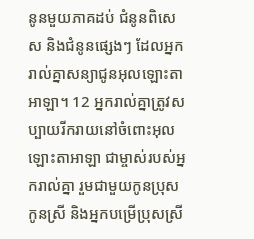នូនមួយភាគដប់ ជំនូនពិសេស និងជំនូនផ្សេងៗ ដែលអ្នករាល់គ្នាសន្យាជូនអុលឡោះតាអាឡា។ 12 អ្នករាល់គ្នាត្រូវសប្បាយរីករាយនៅចំពោះអុលឡោះតាអាឡា ជាម្ចាស់របស់អ្នករាល់គ្នា រួមជាមួយកូនប្រុស កូនស្រី និងអ្នកបម្រើប្រុសស្រី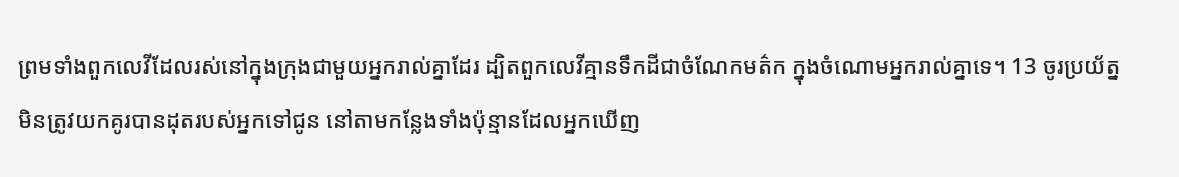ព្រមទាំងពួកលេវីដែលរស់នៅក្នុងក្រុងជាមួយអ្នករាល់គ្នាដែរ ដ្បិតពួកលេវីគ្មានទឹកដីជាចំណែកមត៌ក ក្នុងចំណោមអ្នករាល់គ្នាទេ។ 13 ចូរប្រយ័ត្ន មិនត្រូវយកគូរបានដុតរបស់អ្នកទៅជូន នៅតាមកន្លែងទាំងប៉ុន្មានដែលអ្នកឃើញ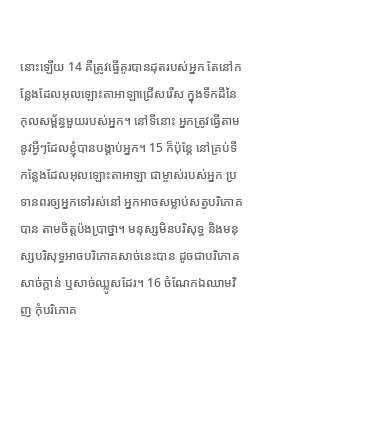នោះឡើយ 14 គឺត្រូវធ្វើគូរបានដុតរបស់អ្នក តែនៅកន្លែងដែលអុលឡោះតាអាឡាជ្រើសរើស ក្នុងទឹកដីនៃកុលសម្ព័ន្ធមួយរបស់អ្នក។ នៅទីនោះ អ្នកត្រូវធ្វើតាម នូវអ្វីៗដែលខ្ញុំបានបង្គាប់អ្នក។ 15 ក៏ប៉ុន្តែ នៅគ្រប់ទីកន្លែងដែលអុលឡោះតាអាឡា ជាម្ចាស់របស់អ្នក ប្រទានពរឲ្យអ្នកទៅរស់នៅ អ្នកអាចសម្លាប់សត្វបរិភោគបាន តាមចិត្តប៉ងប្រាថ្នា។ មនុស្សមិនបរិសុទ្ធ និងមនុស្សបរិសុទ្ធអាចបរិភោគសាច់នេះបាន ដូចជាបរិភោគសាច់ក្តាន់ ឬសាច់ឈ្លូសដែរ។ 16 ចំណែកឯឈាមវិញ កុំបរិភោគ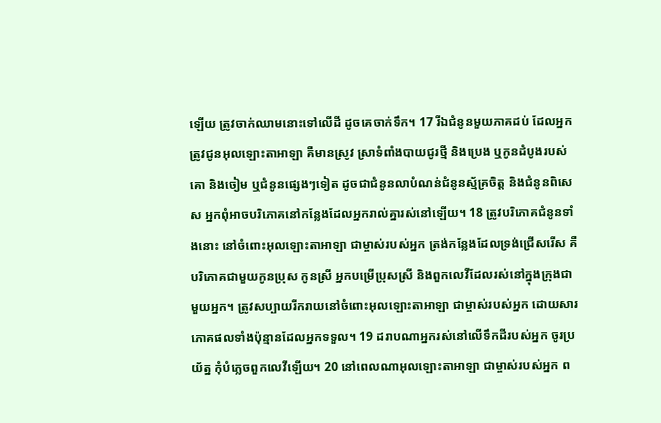ឡើយ ត្រូវចាក់ឈាមនោះទៅលើដី ដូចគេចាក់ទឹក។ 17 រីឯជំនូនមួយភាគដប់ ដែលអ្នកត្រូវជូនអុលឡោះតាអាឡា គឺមានស្រូវ ស្រាទំពាំងបាយជូរថ្មី និងប្រេង ឬកូនដំបូងរបស់គោ និងចៀម ឬជំនូនផ្សេងៗទៀត ដូចជាជំនូនលាបំណន់ជំនូនស្ម័គ្រចិត្ត និងជំនូនពិសេស អ្នកពុំអាចបរិភោគនៅកន្លែងដែលអ្នករាល់គ្នារស់នៅឡើយ។ 18 ត្រូវបរិភោគជំនូនទាំងនោះ នៅចំពោះអុលឡោះតាអាឡា ជាម្ចាស់របស់អ្នក ត្រង់កន្លែងដែលទ្រង់ជ្រើសរើស គឺបរិភោគជាមួយកូនប្រុស កូនស្រី អ្នកបម្រើប្រុសស្រី និងពួកលេវីដែលរស់នៅក្នុងក្រុងជាមួយអ្នក។ ត្រូវសប្បាយរីករាយនៅចំពោះអុលឡោះតាអាឡា ជាម្ចាស់របស់អ្នក ដោយសារភោគផលទាំងប៉ុន្មានដែលអ្នកទទួល។ 19 ដរាបណាអ្នករស់នៅលើទឹកដីរបស់អ្នក ចូរប្រយ័ត្ន កុំបំភ្លេចពួកលេវីឡើយ។ 20 នៅពេលណាអុលឡោះតាអាឡា ជាម្ចាស់របស់អ្នក ព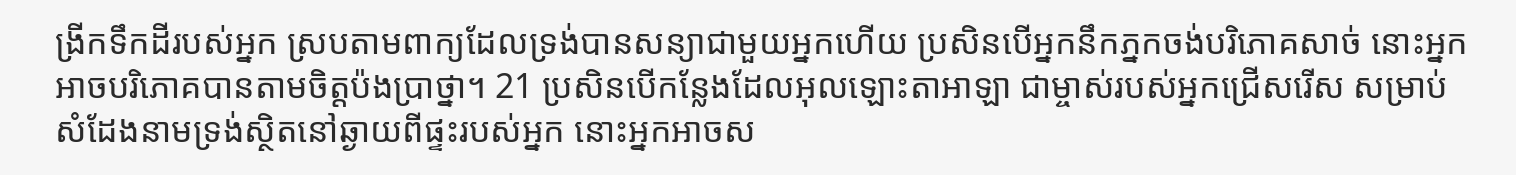ង្រីកទឹកដីរបស់អ្នក ស្របតាមពាក្យដែលទ្រង់បានសន្យាជាមួយអ្នកហើយ ប្រសិនបើអ្នកនឹកភ្នកចង់បរិភោគសាច់ នោះអ្នកអាចបរិភោគបានតាមចិត្តប៉ងប្រាថ្នា។ 21 ប្រសិនបើកន្លែងដែលអុលឡោះតាអាឡា ជាម្ចាស់របស់អ្នកជ្រើសរើស សម្រាប់សំដែងនាមទ្រង់ស្ថិតនៅឆ្ងាយពីផ្ទះរបស់អ្នក នោះអ្នកអាចស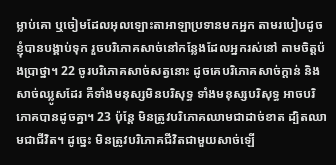ម្លាប់គោ ឬចៀមដែលអុលឡោះតាអាឡាប្រទានមកអ្នក តាមរបៀបដូចខ្ញុំបានបង្គាប់ទុក រួចបរិភោគសាច់នៅកន្លែងដែលអ្នករស់នៅ តាមចិត្តប៉ងប្រាថ្នា។ 22 ចូរបរិភោគសាច់សត្វនោះ ដូចគេបរិភោគសាច់ក្តាន់ និងសាច់ឈ្លូសដែរ គឺទាំងមនុស្សមិនបរិសុទ្ធ ទាំងមនុស្សបរិសុទ្ធ អាចបរិភោគបានដូចគ្នា។ 23 ប៉ុន្តែ មិនត្រូវបរិភោគឈាមជាដាច់ខាត ដ្បិតឈាមជាជីវិត។ ដូច្នេះ មិនត្រូវបរិភោគជីវិតជាមួយសាច់ឡើ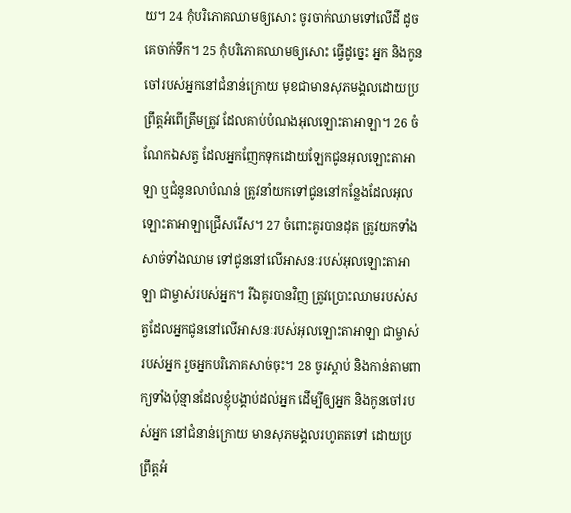យ។ 24 កុំបរិភោគឈាមឲ្យសោះ ចូរចាក់ឈាមទៅលើដី ដូចគេចាក់ទឹក។ 25 កុំបរិភោគឈាមឲ្យសោះ ធ្វើដូច្នេះ អ្នក និងកូនចៅរបស់អ្នកនៅជំនាន់ក្រោយ មុខជាមានសុភមង្គលដោយប្រព្រឹត្តអំពើត្រឹមត្រូវ ដែលគាប់បំណងអុលឡោះតាអាឡា។ 26 ចំណែកឯសត្វ ដែលអ្នកញែកទុកដោយឡែកជូនអុលឡោះតាអាឡា ឬជំនូនលាបំណន់ ត្រូវនាំយកទៅជូននៅកន្លែងដែលអុលឡោះតាអាឡាជ្រើសរើស។ 27 ចំពោះគូរបានដុត ត្រូវយកទាំងសាច់ទាំងឈាម ទៅជូននៅលើអាសនៈរបស់អុលឡោះតាអាឡា ជាម្ចាស់របស់អ្នក។ រីឯគូរបានវិញ ត្រូវប្រោះឈាមរបស់សត្វដែលអ្នកជូននៅលើអាសនៈរបស់អុលឡោះតាអាឡា ជាម្ចាស់របស់អ្នក រួចអ្នកបរិភោគសាច់ចុះ។ 28 ចូរស្តាប់ និងកាន់តាមពាក្យទាំងប៉ុន្មានដែលខ្ញុំបង្គាប់ដល់អ្នក ដើម្បីឲ្យអ្នក និងកូនចៅរបស់អ្នក នៅជំនាន់ក្រោយ មានសុភមង្គលរហូតតទៅ ដោយប្រព្រឹត្តអំ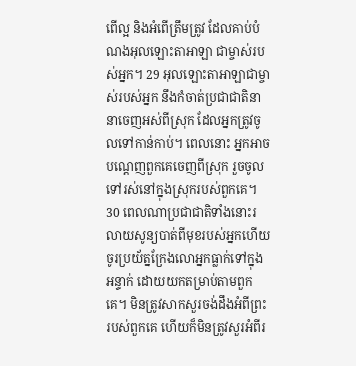ពើល្អ និងអំពើត្រឹមត្រូវ ដែលគាប់បំណងអុលឡោះតាអាឡា ជាម្ចាស់របស់អ្នក។ 29 អុលឡោះតាអាឡាជាម្ចាស់របស់អ្នក នឹងកំចាត់ប្រជាជាតិនានាចេញអស់ពីស្រុក ដែលអ្នកត្រូវចូលទៅកាន់កាប់។ ពេលនោះ អ្នកអាចបណ្តេញពួកគេចេញពីស្រុក រួចចូលទៅរស់នៅក្នុងស្រុករបស់ពួកគេ។ 30 ពេលណាប្រជាជាតិទាំងនោះរលាយសូន្យបាត់ពីមុខរបស់អ្នកហើយ ចូរប្រយ័ត្នក្រែងលោអ្នកធ្លាក់ទៅក្នុងអន្ទាក់ ដោយយកតម្រាប់តាមពួកគេ។ មិនត្រូវសាកសួរចង់ដឹងអំពីព្រះរបស់ពួកគេ ហើយក៏មិនត្រូវសួរអំពីរ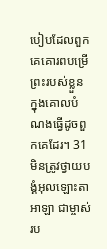បៀបដែលពួកគេគោរពបម្រើព្រះរបស់ខ្លួន ក្នុងគោលបំណងធ្វើដូចពួកគេដែរ។ 31 មិនត្រូវថ្វាយបង្គំអុលឡោះតាអាឡា ជាម្ចាស់រប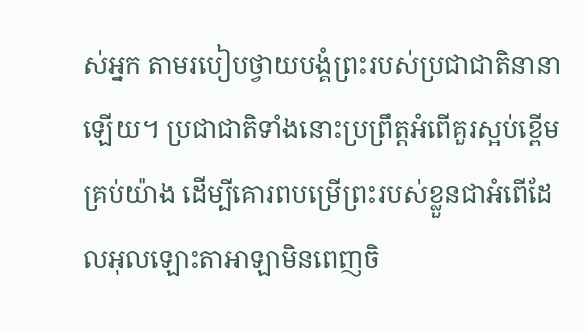ស់អ្នក តាមរបៀបថ្វាយបង្គំព្រះរបស់ប្រជាជាតិនានាឡើយ។ ប្រជាជាតិទាំងនោះប្រព្រឹត្តអំពើគួរស្អប់ខ្ពើមគ្រប់យ៉ាង ដើម្បីគោរពបម្រើព្រះរបស់ខ្លួនជាអំពើដែលអុលឡោះតាអាឡាមិនពេញចិ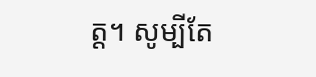ត្ត។ សូម្បីតែ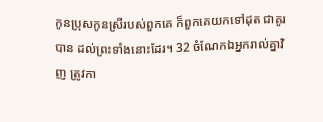កូនប្រុសកូនស្រីរបស់ពួកគេ ក៏ពួកគេយកទៅដុត ជាគូរបាន ដល់ព្រះទាំងនោះដែរ។ 32 ចំណែកឯអ្នករាល់គ្នាវិញ ត្រូវកា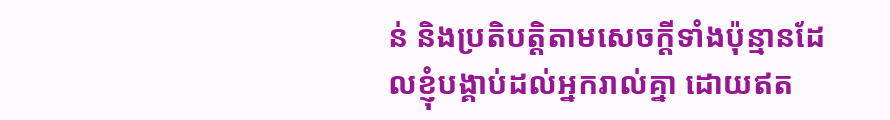ន់ និងប្រតិបត្តិតាមសេចក្តីទាំងប៉ុន្មានដែលខ្ញុំបង្គាប់ដល់អ្នករាល់គ្នា ដោយឥត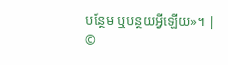បន្ថែម ឬបន្ថយអ្វីឡើយ»។ |
©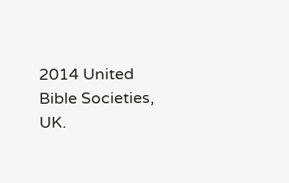2014 United Bible Societies, UK.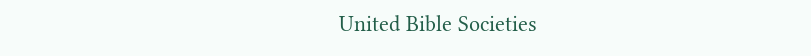United Bible Societies